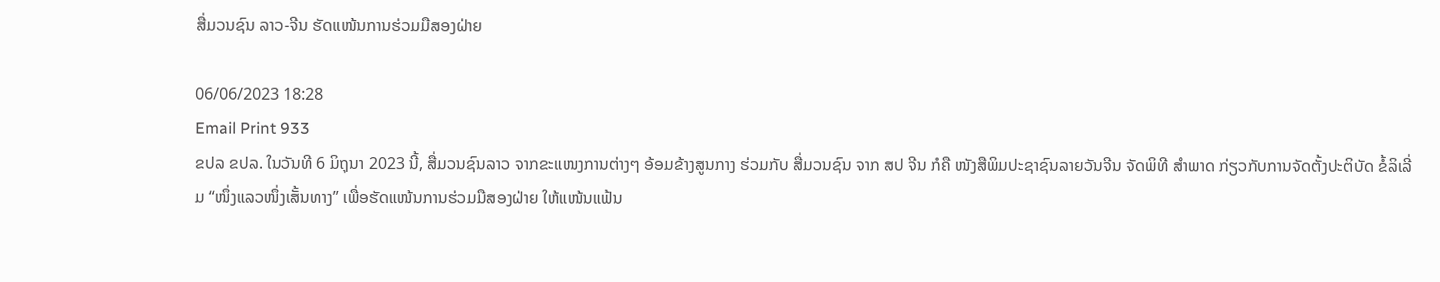ສື່ມວນຊົນ ລາວ-ຈີນ ຮັດແໜ້ນການຮ່ວມມືສອງຝ່າຍ

06/06/2023 18:28
Email Print 933
ຂປລ ຂປລ. ໃນວັນທີ 6 ມິຖຸນາ 2023 ນີ້, ສື່ມວນຊົນລາວ ຈາກຂະແໜງການຕ່າງໆ ອ້ອມຂ້າງສູນກາງ ຮ່ວມກັບ ສື່ມວນຊົນ ຈາກ ສປ ຈີນ ກໍຄື ໜັງສືພິມປະຊາຊົນລາຍວັນຈີນ ຈັດພິທີ ສຳພາດ ກ່ຽວກັບການຈັດຕັ້ງປະຕິບັດ ຂໍ້ລິເລີ່ມ “ໜຶ່ງແລວໜຶ່ງເສັ້ນທາງ” ເພື່ອຮັດແໜ້ນການຮ່ວມມືສອງຝ່າຍ ໃຫ້ແໜ້ນແຟ້ນ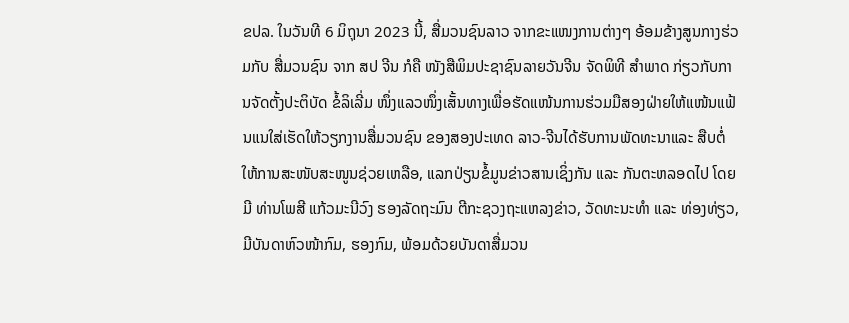ຂປລ. ໃນວັນທີ 6 ມິຖຸນາ 2023 ນີ້, ສື່ມວນຊົນລາວ ຈາກຂະແໜງການຕ່າງໆ ອ້ອມຂ້າງສູນກາງຮ່ວມກັບ ສື່ມວນຊົນ ຈາກ ສປ ຈີນ ກໍຄື ໜັງສືພິມປະຊາຊົນລາຍວັນຈີນ ຈັດພິທີ ສຳພາດ ກ່ຽວກັບການຈັດຕັ້ງປະຕິບັດ ຂໍ້ລິເລີ່ມ ໜຶ່ງແລວໜຶ່ງເສັ້ນທາງເພື່ອຮັດແໜ້ນການຮ່ວມມືສອງຝ່າຍໃຫ້ແໜ້ນແຟ້ນແນໃສ່ເຮັດໃຫ້ວຽກງານສື່ມວນຊົນ ຂອງສອງປະເທດ ລາວ-ຈີນໄດ້ຮັບການພັດທະນາແລະ ສືບຕໍ່ໃຫ້ການສະໜັບສະໜູນຊ່ວຍເຫລືອ, ແລກປ່ຽນຂໍ້ມູນຂ່າວສານເຊິ່ງກັນ ແລະ ກັນຕະຫລອດໄປ ໂດຍມີ ທ່ານໂພສີ ແກ້ວມະນີວົງ ຮອງລັດຖະມົນ ຕີກະຊວງຖະແຫລງຂ່າວ, ວັດທະນະທຳ ແລະ ທ່ອງທ່ຽວ, ມີບັນດາຫົວໜ້າກົມ, ຮອງກົມ, ພ້ອມດ້ວຍບັນດາສື່ມວນ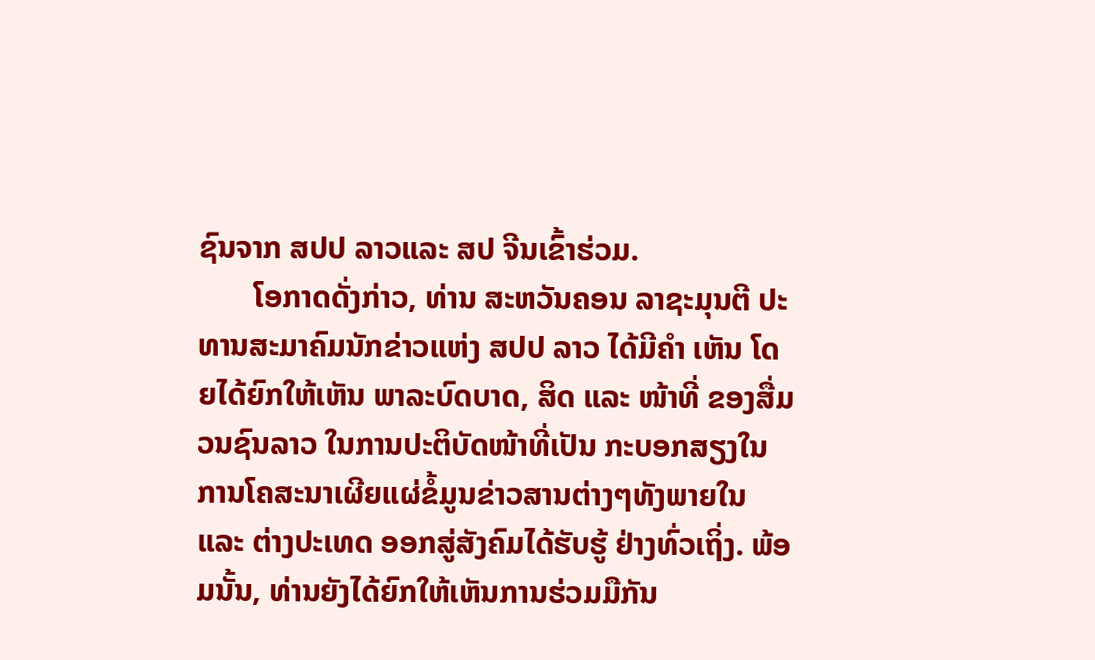ຊົນຈາກ ສປປ ລາວແລະ ສປ ຈີນເຂົ້າຮ່ວມ.
       ໂອກາດດັ່ງກ່າວ, ທ່ານ ສະຫວັນຄອນ ລາຊະມຸນຕີ ປະທານສະມາຄົມນັກຂ່າວແຫ່ງ ສປປ ລາວ ໄດ້ມີຄໍາ ເຫັນ ໂດຍໄດ້ຍົກໃຫ້ເຫັນ ພາລະບົດບາດ, ສິດ ແລະ ໜ້າທີ່ ຂອງສື່ມວນຊົນລາວ ໃນການປະຕິບັດໜ້າທີ່ເປັນ ກະບອກສຽງໃນການໂຄສະນາເຜີຍແຜ່ຂໍ້ມູນຂ່າວສານຕ່າງໆທັງພາຍໃນ ແລະ ຕ່າງປະເທດ ອອກສູ່ສັງຄົມໄດ້ຮັບຮູ້ ຢ່າງທົ່ວເຖິ່ງ. ພ້ອມນັ້ນ, ທ່ານຍັງໄດ້ຍົກໃຫ້ເຫັນການຮ່ວມມືກັນ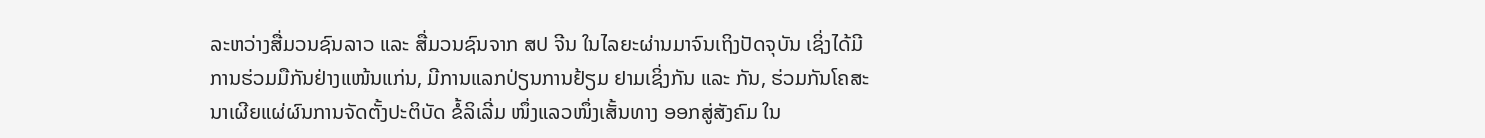ລະຫວ່າງສື່ມວນຊົນລາວ ແລະ ສື່ມວນຊົນຈາກ ສປ ຈີນ ໃນໄລຍະຜ່ານມາຈົນເຖິງປັດຈຸບັນ ເຊິ່ງໄດ້ມີການຮ່ວມມືກັນຢ່າງແໜ້ນແກ່ນ, ມີການແລກປ່ຽນການຢ້ຽມ ຢາມເຊິ່ງກັນ ແລະ ກັນ, ຮ່ວມກັນໂຄສະນາເຜີຍແຜ່ຜົນການຈັດຕັ້ງປະຕິບັດ ຂໍ້ລິເລີ່ມ ໜຶ່ງແລວໜຶ່ງເສັ້ນທາງ ອອກສູ່ສັງຄົມ ໃນ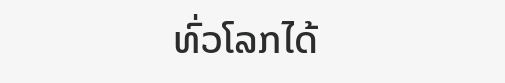ທົ່ວໂລກໄດ້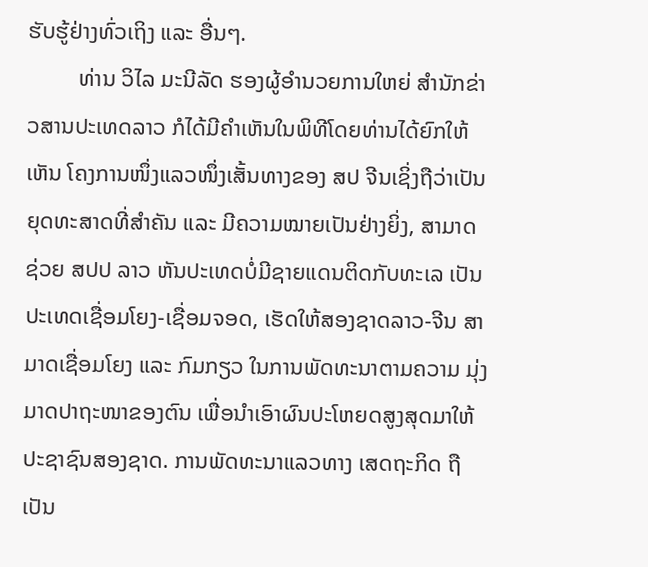ຮັບຮູ້ຢ່າງທົ່ວເຖິງ ແລະ ອື່ນໆ.
         ທ່ານ ວິໄລ ມະນີລັດ ຮອງຜູ້ອຳນວຍການໃຫຍ່ ສຳນັກຂ່າວສານປະເທດລາວ ກໍໄດ້ມີຄຳເຫັນໃນພິທີໂດຍທ່ານໄດ້ຍົກໃຫ້ເຫັນ ໂຄງການໜຶ່ງແລວໜຶ່ງເສັ້ນທາງຂອງ ສປ ຈີນເຊິ່ງຖືວ່າເປັນຍຸດທະສາດທີ່ສຳຄັນ ແລະ ມີຄວາມໝາຍເປັນຢ່າງຍິ່ງ, ສາມາດຊ່ວຍ ສປປ ລາວ ຫັນປະເທດບໍ່ມີຊາຍແດນຕິດກັບທະເລ ເປັນປະເທດເຊື່ອມໂຍງ-ເຊື່ອມຈອດ, ເຮັດໃຫ້ສອງຊາດລາວ-ຈີນ ສາມາດເຊື່ອມໂຍງ ແລະ ກົມກຽວ ໃນການພັດທະນາຕາມຄວາມ ມຸ່ງມາດປາຖະໜາຂອງຕົນ ເພື່ອນໍາເອົາຜົນປະໂຫຍດສູງສຸດມາໃຫ້ປະຊາຊົນສອງຊາດ. ການພັດທະນາແລວທາງ ເສດຖະກິດ ຖືເປັນ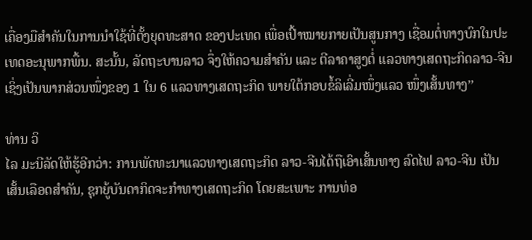ເຄື່ອງມືສໍາຄັນໃນການນໍາໃຊ້ທີ່ຕັ້ງຍຸດທະສາດ ຂອງປະເທດ ເພື່ອເປົ້າໝາຍກາຍເປັນສູນກາງ ເຊື່ອມຕໍ່ທາງບົກໃນປະເທດອະນຸພາກພື້ນ. ສະນັ້ນ, ລັດຖະບານລາວ ຈຶ່ງໃຫ້ຄວາມສໍາຄັນ ແລະ ຕີລາຄາສູງຕໍ່ ແລວທາງເສດຖະກິດລາວ-ຈີນ ເຊິ່ງເປັນພາກສ່ວນໜຶ່ງຂອງ 1 ໃນ 6 ແລວທາງເສດຖະກິດ ພາຍໃຕ້ກອບຂໍ້ລິເລີ່ມໜຶ່ງແລວ ໜຶ່ງເສັ້ນທາງ’’

ທ່ານ ວິ
ໄລ ມະນີລັດໃຫ້ຮູ້ອີກວ່າ: ການພັດທະນາແລວທາງເສດຖະກິດ ລາວ-ຈີນໄດ້ຖືເອົາເສັ້ນທາງ ລົດໄຟ ລາວ-ຈີນ ເປັນເສັ້ນເລືອດສໍາຄັນ, ຊຸກຍູ້ບັນດາກິດຈະກໍາທາງເສດຖະກິດ ໂດຍສະເພາະ ການທ່ອ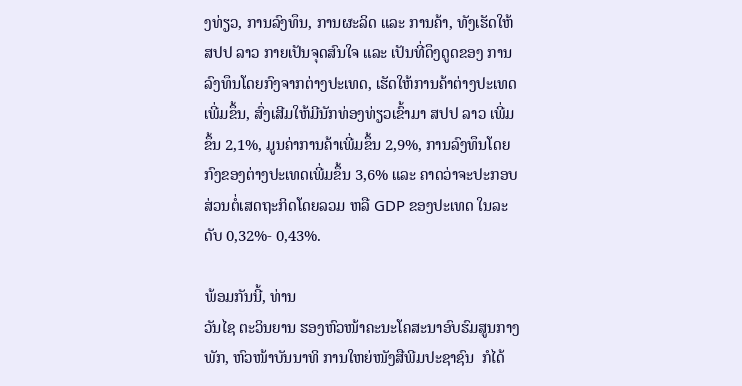ງທ່ຽວ, ການລົງທຶນ, ການຜະລິດ ແລະ ການຄ້າ, ທັງເຮັດໃຫ້ ສປປ ລາວ ກາຍເປັນຈຸດສົນໃຈ ແລະ ເປັນທີ່ດຶງດູດຂອງ ການລົງທຶນໂດຍກົງຈາກຕ່າງປະເທດ, ເຮັດໃຫ້ການຄ້າຕ່າງປະເທດເພີ່ມຂຶ້ນ, ສົ່ງເສີມໃຫ້ມີນັກທ່ອງທ່ຽວເຂົ້າມາ ສປປ ລາວ ເພີ່ມຂຶ້ນ 2,1%, ມູນຄ່າການຄ້າເພີ່ມຂຶ້ນ 2,9%, ການລົງທຶນໂດຍກົງຂອງຕ່າງປະເທດເພີ່ມຂຶ້ນ 3,6% ແລະ ຄາດວ່າຈະປະກອບສ່ວນຕໍ່ເສດຖະກິດໂດຍລວມ ຫລື GDP ຂອງປະເທດ ໃນລະດັບ 0,32%- 0,43%.

ພ້ອມກັນນີ້, ທ່ານ
ວັນໄຊ ຕະວິນຍານ ຮອງຫົວໜ້າຄະນະໂຄສະນາອົບຮົມສູນກາງພັກ, ຫົວໜ້າບັນນາທິ ການໃຫຍ່ໜັງສືພີມປະຊາຊົນ  ກໍໄດ້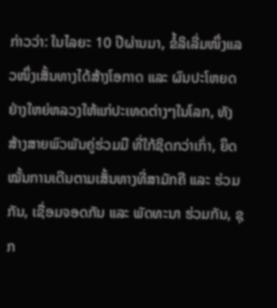ກ່າວວ່າ: ໃນໄລຍະ 10 ປີຜ່ານມາ, ຂໍ້ລິເລີ່ມໜຶ່ງແລວໜຶ່ງເສັ້ນທາງໄດ້ສ້າງໂອກາດ ແລະ ຜົນປະໂຫຍດຢ່າງໃຫຍ່ຫລວງໃຫ້ແກ່ປະເທດຕ່າງໆໃນໂລກ, ທັງສ້າງສາຍພົວພັນຄູ່ຮ່ວມມື ທີ່ໃກ້ຊິດກວ່າເກົ່າ, ຍຶດໝັ້ນການເດີນຕາມເສັ້ນທາງທີ່ສາມັກຄີ ແລະ ຮ່ວມກັນ, ເຊື່ອມຈອດກັນ ແລະ ພັດທະນາ ຮ່ວມກັນ, ຊຸກ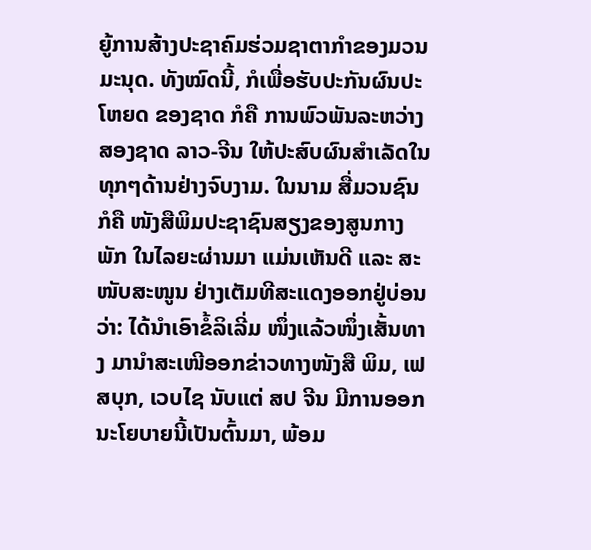ຍູ້ການສ້າງປະຊາຄົມຮ່ວມຊາຕາກຳຂອງມວນມະນຸດ. ທັງໝົດນີ້, ກໍເພື່ອຮັບປະກັນຜົນປະໂຫຍດ ຂອງຊາດ ກໍຄື ການພົວພັນລະຫວ່າງສອງຊາດ ລາວ-ຈີນ ໃຫ້ປະສົບຜົນສຳເລັດໃນທຸກໆດ້ານຢ່າງຈົບງາມ. ໃນນາມ ສື່ມວນຊົນ ກໍຄື ໜັງສືພິມປະຊາຊົນສຽງຂອງສູນກາງພັກ ໃນໄລຍະຜ່ານມາ ແມ່ນເຫັນດີ ແລະ ສະໜັບສະໜູນ ຢ່າງເຕັມທີສະແດງອອກຢູ່ບ່ອນວ່າ: ໄດ້ນຳເອົາຂໍ້ລິເລີ່ມ ໜຶ່ງແລ້ວໜຶ່ງເສັ້ນທາງ ມານຳສະເໜີອອກຂ່າວທາງໜັງສື ພິມ, ເຟສບຸກ, ເວບໄຊ ນັບແຕ່ ສປ ຈີນ ມີການອອກນະໂຍບາຍນີ້ເປັນຕົ້ນມາ, ພ້ອມ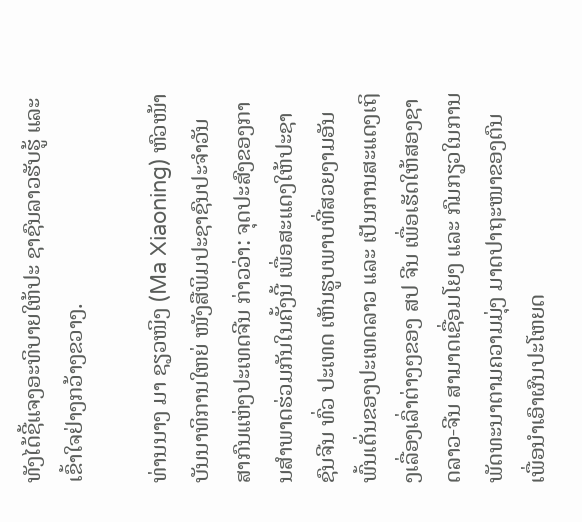ທັງໄດ້ຊີ້ແຈງອະທິບາຍໃຫ້ປະ ຊາຊົນລາວຮັບຮູ້ ແລະ ເຂົ້າໃຈຢ່າງກວ້າງຂວາງ.

ທ່ານນາງ ມາ ຊຽວໜິງ (Ma Xiaoning) ຫົວໜ້າບັນນາທິການໃຫຍ່ ໜັງສືພິມປະຊາຊົນປະຈຳວັນ ສາກົນແຫ່ງປະເທດຈີນ ກ່າວວ່າ: ຈຸດປະສົງຂອງການສໍາພາດຮ່ວມກັນໃນຄັ້ງນີ້ ເພື່ອສະແດງໃຫ້ປະຊາຊົນຈີນ ທົ່ວ ປະເທດ ເຫັນຮູບພາບທີ່ສວຍງາມອັນພົ້ນເດັ່ນຂອງປະເທດລາວ ແລະ ເປັນການສະແດງເຖິງເລື່ອງເລົ່າຕ່າງໆຂອງ ສປ ຈີນ ເພື່ອເຮັດໃຫ້ສອງຊາດລາວ-ຈີນ ສາມາດເຊື່ອມໂຍງ ແລະ ກົມກຽວໃນການພັດທະນາຕາມຄວາມມຸ່ງ ມາດປາຖະໜາຂອງຕົນ ເພື່ອນຳເອົາຜົນປະໂຫຍດ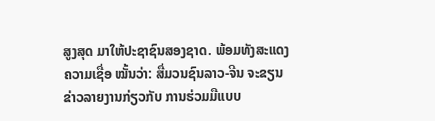ສູງສຸດ ມາໃຫ້ປະຊາຊົນສອງຊາດ. ພ້ອມທັງສະແດງຄວາມເຊື່ອ ໝັ້ນວ່າ: ສື່ມວນຊົນລາວ-ຈີນ ຈະຂຽນຂ່າວລາຍງານກ່ຽວກັບ ການຮ່ວມມືແບບ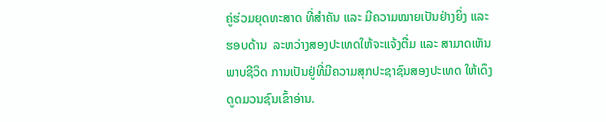ຄູ່ຮ່ວມຍຸດທະສາດ ທີ່ສຳຄັນ ແລະ ມີຄວາມໝາຍເປັນຢ່າງຍິ່ງ ແລະ ຮອບດ້ານ  ລະຫວ່າງສອງປະເທດໃຫ້ຈະແຈ້ງຕື່ມ ແລະ ສາມາດເຫັນພາບຊີວິດ ການເປັນຢູ່ທີ່ມີຄວາມສຸກປະຊາຊົນສອງປະເທດ ໃຫ້ເດຶງດູດມວນຊົນເຂົ້າອ່ານ.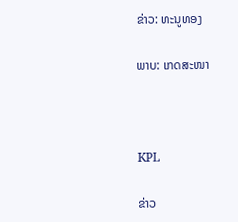ຂ່າວ: ທະນູທອງ

ພາບ: ເກດສະໜາ



KPL

ຂ່າວ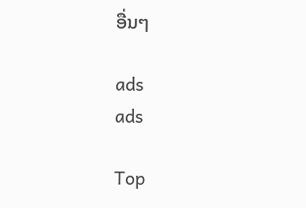ອື່ນໆ

ads
ads

Top